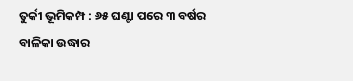ତୁର୍କୀ ଭୂମିକମ୍ପ : ୬୫ ଘଣ୍ଟା ପରେ ୩ ବର୍ଷର ବାଳିକା ଉଦ୍ଧାର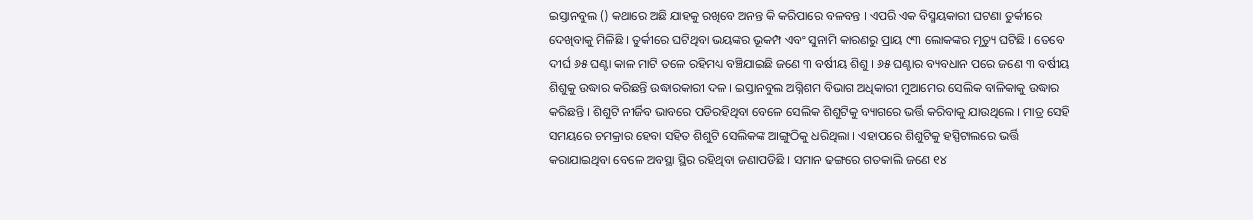ଇସ୍ତାନବୁଲ () କଥାରେ ଅଛି ଯାହକୁ ରଖିବେ ଅନନ୍ତ କି କରିପାରେ ବଳବନ୍ତ । ଏପରି ଏକ ବିସ୍ମୟକାରୀ ଘଟଣା ତୁର୍କୀରେ ଦେଖିବାକୁ ମିଳିଛି । ତୁର୍କୀରେ ଘଟିଥିବା ଭୟଙ୍କର ଭୂକମ୍ପ ଏବଂ ସୁନାମି କାରଣରୁ ପ୍ରାୟ ୯୩ ଲୋକଙ୍କର ମୃତ୍ୟୁ ଘଟିଛି । ତେବେ ଦୀର୍ଘ ୬୫ ଘଣ୍ଟା କାଳ ମାଟି ତଳେ ରହିମଧ୍ୟ ବଞ୍ଚିଯାଇଛି ଜଣେ ୩ ବର୍ଷୀୟ ଶିଶୁ । ୬୫ ଘଣ୍ଟାର ବ୍ୟବଧାନ ପରେ ଜଣେ ୩ ବର୍ଷୀୟ ଶିଶୁକୁ ଉଦ୍ଧାର କରିଛନ୍ତି ଉଦ୍ଧାରକାରୀ ଦଳ । ଇସ୍ତାନବୁଲ ଅଗ୍ନିଶମ ବିଭାଗ ଅଧିକାରୀ ମୁଆମେର ସେଲିକ ବାଳିକାକୁ ଉଦ୍ଧାର କରିଛନ୍ତି । ଶିଶୁଟି ନୀର୍ଜିବ ଭାବରେ ପଡିରହିଥିବା ବେଳେ ସେଲିକ ଶିଶୁଟିକୁ ବ୍ୟାଗରେ ଭର୍ତ୍ତି କରିବାକୁ ଯାଉଥିଲେ । ମାତ୍ର ସେହି ସମୟରେ ଚମକ୍ରାର ହେବା ସହିତ ଶିଶୁଟି ସେଲିକଙ୍କ ଆଙ୍ଗୁଠିକୁ ଧରିଥିଲା । ଏହାପରେ ଶିଶୁଟିକୁ ହସ୍ପିଟାଲରେ ଭର୍ତ୍ତି କରାଯାଇଥିବା ବେଳେ ଅବସ୍ଥା ସ୍ଥିର ରହିଥିବା ଜଣାପଡିଛି । ସମାନ ଢଙ୍ଗରେ ଗତକାଲି ଜଣେ ୧୪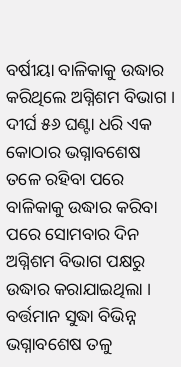ବର୍ଷୀୟା ବାଳିକାକୁ ଉଦ୍ଧାର କରିଥିଲେ ଅଗ୍ନିଶମ ବିଭାଗ । ଦୀର୍ଘ ୫୬ ଘଣ୍ଟା ଧରି ଏକ କୋଠାର ଭଗ୍ନାବଶେଷ ତଳେ ରହିବା ପରେ ବାଳିକାକୁ ଉଦ୍ଧାର କରିବା ପରେ ସୋମବାର ଦିନ ଅଗ୍ନିଶମ ବିଭାଗ ପକ୍ଷରୁ ଉଦ୍ଧାର କରାଯାଇଥିଲା । ବର୍ତ୍ତମାନ ସୁଦ୍ଧା ବିଭିନ୍ନ ଭଗ୍ନାବଶେଷ ତଳୁ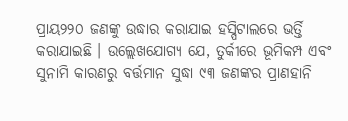ପ୍ରାୟ୨୨୦ ଜଣଙ୍କୁ ଉଦ୍ଧାର କରାଯାଇ ହସ୍ପିଟାଲରେ ଭର୍ତ୍ତି କରାଯାଇଛି । ଉଲ୍ଲେଖଯୋଗ୍ୟ ଯେ, ତୁର୍କୀରେ ଭୂମିକମ୍ପ ଏବଂ ସୁନାମି କାରଣରୁ ବର୍ତ୍ତମାନ ସୁଦ୍ଧା ୯୩ ଜଣଙ୍କର ପ୍ରାଣହାନି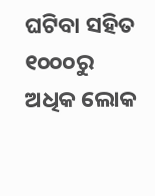ଘଟିବା ସହିତ ୧୦୦୦ରୁ ଅଧିକ ଲୋକ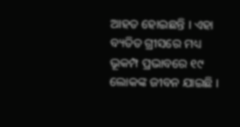ଆହତ ହୋଇଛନ୍ତି । ଏହା ବ୍ୟତିତ ଗ୍ରୀସରେ ମଧ୍ୟ ଭୂକମ୍ପ ପ୍ରଭାବରେ ୧୯ ଲୋକଙ୍କ ଜୀବନ ଯାଇଛି ।